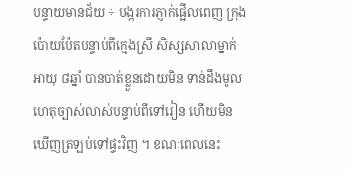បន្ទាយមានជ័យ ÷ បង្ករការភ្ញាក់ផ្អើលពេញ ក្រុងប៉ោយប៉ែតបន្ទាប់ពីក្មេងស្រី សិស្សសាលាម្នាក់ អាយុ ៨ឆ្នាំ បានបាត់ខ្លួនដោយមិន ទាន់ដឹងមូលហេតុច្បាស់លាស់បន្ទាប់ពីទៅរៀន ហើយមិនឃើញត្រឡប់ទៅផ្ទះវិញ ។ ខណៈពេលនេះ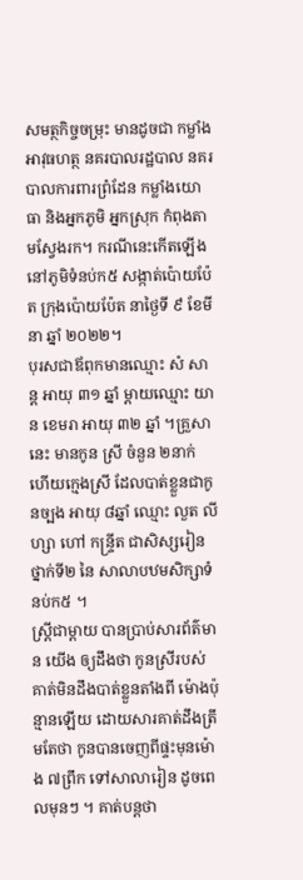សមត្ថកិច្ចចម្រុះ មានដូចជា កម្លាំងអាវុធហត្ថ នគរបាលរដ្ឋបាល នគរបាលការពារព្រំដែន កម្លាំងយោធា និងអ្នកភូមិ អ្នកស្រុក កំពុងតាមស្វែងរក។ ករណីនេះកើតឡើងនៅភូមិទំនប់ក៥ សង្កាត់ប៉ោយប៉ែត ក្រុងប៉ោយប៉ែត នាថ្ងៃទី ៩ ខែមីនា ឆ្នាំ ២០២២។
បុរសជាឪពុកមានឈ្មោះ សំ សាន្ត អាយុ ៣១ ឆ្នាំ ម្តាយឈ្មោះ យាន ខេមរា អាយុ ៣២ ឆ្នាំ ។គ្រួសានេះ មានកូន ស្រី ចំនួន ២នាក់ ហើយក្មេងស្រី ដែលបាត់ខ្លួនជាកូនច្បង អាយុ ៨ឆ្នាំ ឈ្មោះ លួត លីហ្សា ហៅ កន្ទ្រីត ជាសិស្សរៀន ថ្នាក់ទី២ នៃ សាលាបឋមសិក្សាទំនប់ក៥ ។
ស្ត្រីជាម្តាយ បានប្រាប់សារព័ត៌មាន យើង ឲ្យដឹងថា កូនស្រីរបស់ គាត់មិនដឹងបាត់ខ្លួនតាំងពី ម៉ោងប៉ុន្មានឡើយ ដោយសារគាត់ដឹងត្រឹមតែថា កូនបានចេញពីផ្ទះមុនម៉ោង ៧ព្រឹក ទៅសាលារៀន ដូចពេលមុនៗ ។ គាត់បន្តថា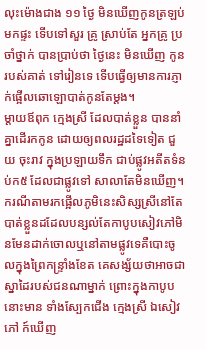លុះម៉ោងជាង ១១ ថ្ងៃ មិនឃើញកូនត្រឡប់មកផ្ទះ ទើបទៅសួរ គ្រូ ស្រាប់តែ អ្នកគ្រូ ប្រចាំថ្នាក់ បានប្រាប់ថា ថ្ងៃនេះ មិនឃើញ កូនរបស់គាត់ ទៅរៀនទេ ទើបធ្វើឲ្យមានការភ្ញាក់ផ្អើលឆោឡោបាត់កូនតែម្តង។
ម្តាយឪពុក ក្មេងស្រី ដែលបាត់ខ្លួន បាននាំគ្នាដើរកកូន ដោយឲ្យពលរដ្ឋដទៃទៀត ជួយ ចុះរាវ ក្នុងប្រឡាយទឹក ជាប់ផ្លូវអតីតទំនប់ក៥ ដែលជាផ្លូវទៅ សាលាតែមិនឃើញ។ ករណីតាមរកផ្អើលភូមិនេះសិស្សស្រីនៅតែបាត់ខ្លួនដដែលបន្សល់តែកាបូបសៀវភៅមិនមែនដាក់ចោលឬនៅតាមផ្លូវទេគឺបោះចូលក្នុងព្រៃកន្ទ្រាំងខែត គេសង្ស័យថាអាចជា ស្នាដៃរបស់ជនណាម្នាក់ ព្រោះក្នុងកាបូបនោះមាន ទាំងស្បែកជើង ក្មេងស្រី ឯសៀវភៅ ក៍ឃើញ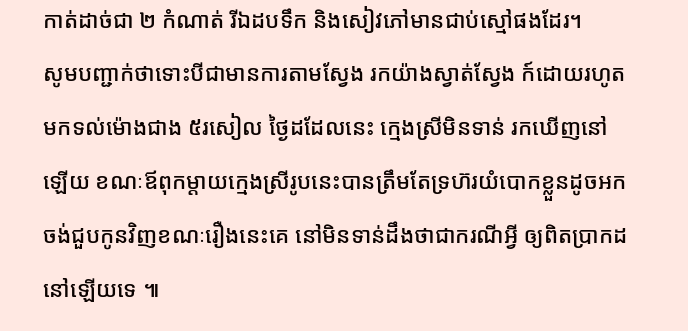កាត់ដាច់ជា ២ កំណាត់ រីឯដបទឹក និងសៀវភៅមានជាប់ស្មៅផងដែរ។
សូមបញ្ជាក់ថាទោះបីជាមានការតាមស្វែង រកយ៉ាងស្វាត់ស្វែង ក៍ដោយរហូតមកទល់ម៉ោងជាង ៥រសៀល ថ្ងៃដដែលនេះ ក្មេងស្រីមិនទាន់ រកឃើញនៅឡើយ ខណៈឪពុកម្តាយក្មេងស្រីរូបនេះបានត្រឹមតែទ្រហ៊រយំបោកខ្លួនដូចអកចង់ជួបកូនវិញខណៈរឿងនេះគេ នៅមិនទាន់ដឹងថាជាករណីអ្វី ឲ្យពិតប្រាកដនៅឡើយទេ ៕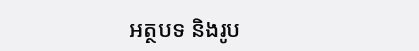អត្ថបទ និងរូប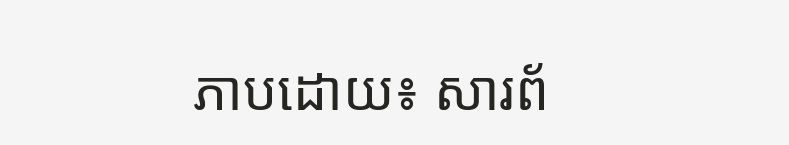ភាបដោយ៖ សារព័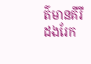ត៌មានគីរីដងរែក